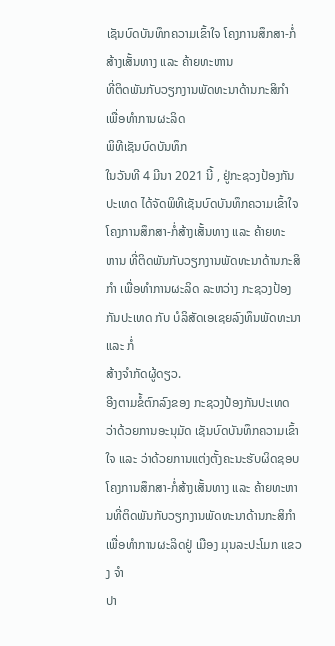ເຊັນບົດບັນທຶກຄວາມເຂົ້າໃຈ ໂຄງການສຶກສາ-ກໍ່ສ້າງເສັ້ນທາງ ແລະ ຄ້າຍທະຫານ
ທີ່ຕິດພັນກັບວຽກງານພັດທະນາດ້ານກະສິກຳ ເພື່ອທໍາການຜະລິດ
ພິທີເຊັນບົດບັນທຶກ
ໃນວັນທີ 4 ມີນາ 2021 ນີ້ , ຢູ່ກະຊວງປ້ອງກັນປະເທດ ໄດ້ຈັດພິທີເຊັນບົດບັນທຶກຄວາມເຂົ້າໃຈໂຄງການສຶກສາ-ກໍ່ສ້າງເສັ້ນທາງ ແລະ ຄ້າຍທະ
ຫານ ທີ່ຕິດພັນກັບວຽກງານພັດທະນາດ້ານກະສິກຳ ເພື່ອທໍາການຜະລິດ ລະຫວ່າງ ກະຊວງປ້ອງກັນປະເທດ ກັບ ບໍລິສັດເອເຊຍລົງທຶນພັດທະນາ ແລະ ກໍ່
ສ້າງຈໍາກັດຜູ້ດຽວ.
ອີງຕາມຂໍ້ຕົກລົງຂອງ ກະຊວງປ້ອງກັນປະເທດ ວ່າດ້ວຍການອະນຸມັດ ເຊັນບົດບັນທຶກຄວາມເຂົ້າໃຈ ແລະ ວ່າດ້ວຍການແຕ່ງຕັ້ງຄະນະຮັບຜິດຊອບ
ໂຄງການສຶກສາ-ກໍ່ສ້າງເສັ້ນທາງ ແລະ ຄ້າຍທະຫານທີ່ຕິດພັນກັບວຽກງານພັດທະນາດ້ານກະສິກຳ ເພື່ອທໍາການຜະລິດຢູ່ ເມືອງ ມຸນລະປະໂມກ ແຂວງ ຈໍາ
ປາ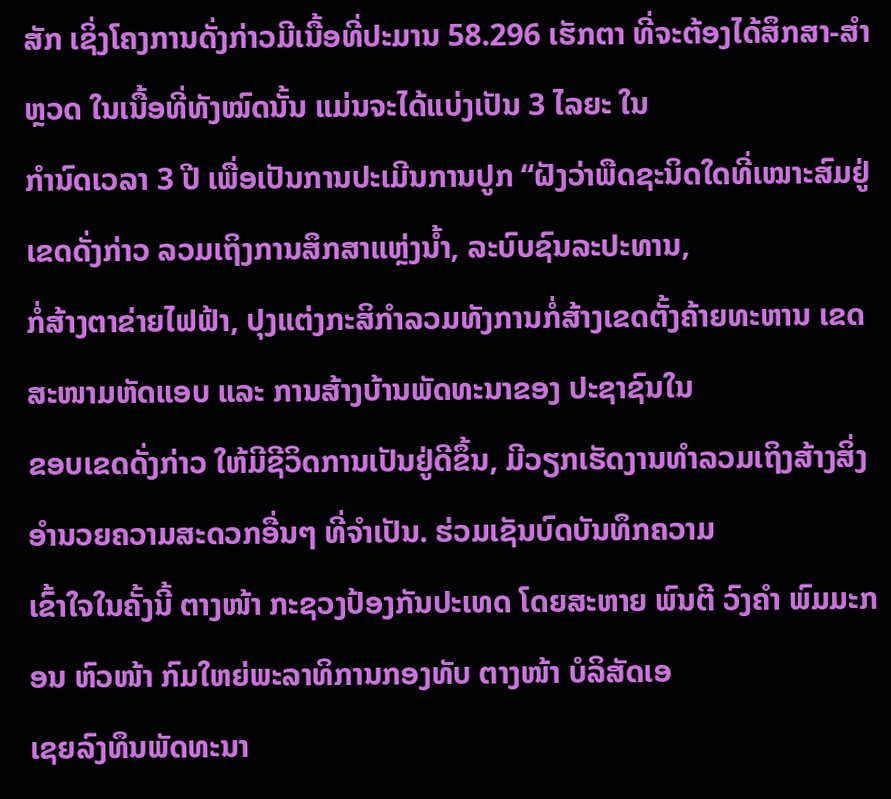ສັກ ເຊິ່ງໂຄງການດັ່ງກ່າວມີເນື້ອທີ່ປະມານ 58.296 ເຮັກຕາ ທີ່ຈະຕ້ອງໄດ້ສຶກສາ-ສໍາຫຼວດ ໃນເນື້ອທີ່ທັງໝົດນັ້ນ ແມ່ນຈະໄດ້ແບ່ງເປັນ 3 ໄລຍະ ໃນ
ກໍານົດເວລາ 3 ປີ ເພື່ອເປັນການປະເມີນການປູກ “ຝັງວ່າພືດຊະນິດໃດທີ່ເໝາະສົມຢູ່ເຂດດັ່ງກ່າວ ລວມເຖິງການສຶກສາແຫຼ່ງນ້ຳ, ລະບົບຊົນລະປະທານ,
ກໍ່ສ້າງຕາຂ່າຍໄຟຟ້າ, ປຸງແຕ່ງກະສິກໍາລວມທັງການກໍ່ສ້າງເຂດຕັ້ງຄ້າຍທະຫານ ເຂດສະໜາມຫັດແອບ ແລະ ການສ້າງບ້ານພັດທະນາຂອງ ປະຊາຊົນໃນ
ຂອບເຂດດັ່ງກ່າວ ໃຫ້ມີຊີວິດການເປັນຢູ່ດີຂຶ້ນ, ມີວຽກເຮັດງານທໍາລວມເຖິງສ້າງສິ່ງອໍານວຍຄວາມສະດວກອື່ນໆ ທີ່ຈໍາເປັນ. ຮ່ວມເຊັນບົດບັນທຶກຄວາມ
ເຂົ້າໃຈໃນຄັ້ງນີ້ ຕາງໜ້າ ກະຊວງປ້ອງກັນປະເທດ ໂດຍສະຫາຍ ພົນຕີ ວົງຄໍາ ພົມມະກອນ ຫົວໜ້າ ກົມໃຫຍ່ພະລາທິການກອງທັບ ຕາງໜ້າ ບໍລິສັດເອ
ເຊຍລົງທຶນພັດທະນາ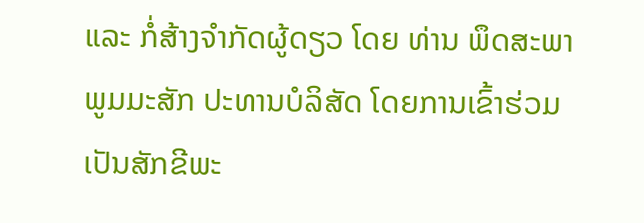ແລະ ກໍ່ສ້າງຈໍາກັດຜູ້ດຽວ ໂດຍ ທ່ານ ພຶດສະພາ ພູມມະສັກ ປະທານບໍລິສັດ ໂດຍການເຂົ້າຮ່ວມເປັນສັກຂີພະ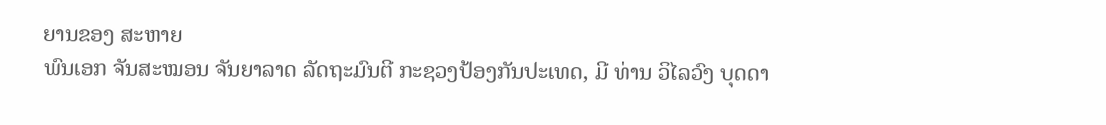ຍານຂອງ ສະຫາຍ
ພົນເອກ ຈັນສະໝອນ ຈັນຍາລາດ ລັດຖະມົນຕີ ກະຊວງປ້ອງກັນປະເທດ, ມີ ທ່ານ ວິໄລວົງ ບຸດດາ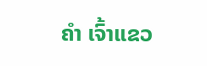ຄໍາ ເຈົ້າແຂວ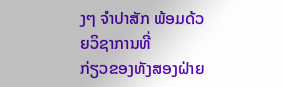ງໆ ຈຳປາສັກ ພ້ອມດ້ວຍວິຊາການທີ່
ກ່ຽວຂອງທັງສອງຝ່າຍ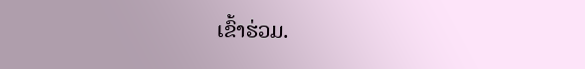ເຂົ້າຮ່ວມ.